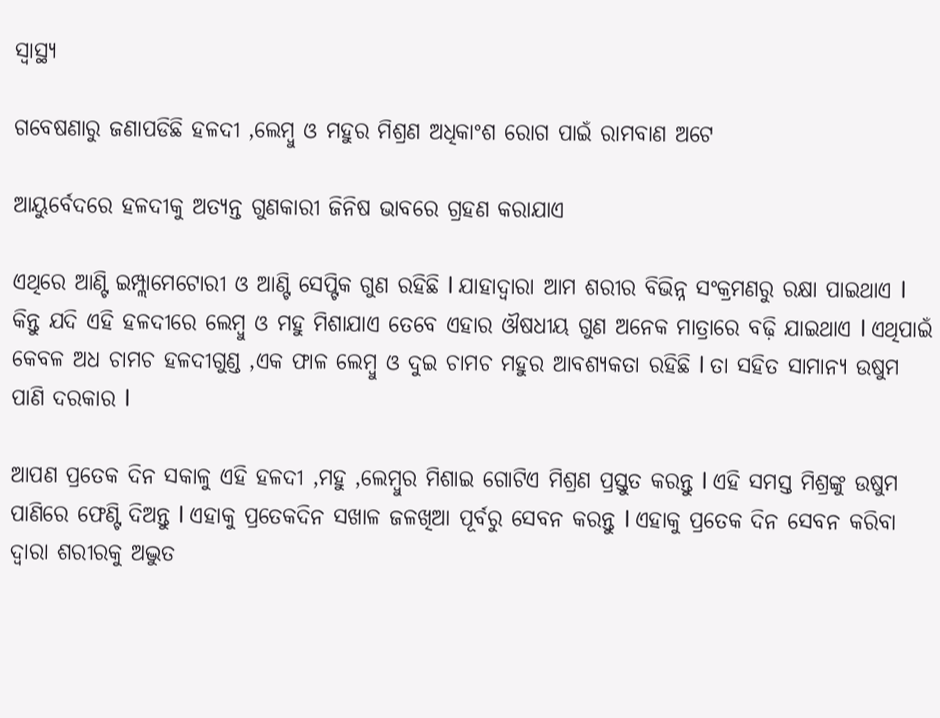ସ୍ୱାସ୍ଥ୍ୟ

ଗବେଷଣାରୁ ଜଣାପଡିଛି ହଳଦୀ ,ଲେମ୍ବୁ ଓ ମହୁର ମିଶ୍ରଣ ଅଧିକାଂଶ ରୋଗ ପାଇଁ ରାମବାଣ ଅଟେ

ଆୟୁର୍ବେଦରେ ହଳଦୀକୁ ଅତ୍ୟନ୍ତ ଗୁଣକାରୀ ଜିନିଷ ଭାବରେ ଗ୍ରହଣ କରାଯାଏ

ଏଥିରେ ଆଣ୍ଟି ଇମ୍ପ୍ଲାମେଟୋରୀ ଓ ଆଣ୍ଟି ସେପ୍ଟିକ ଗୁଣ ରହିଛି l ଯାହାଦ୍ୱାରା ଆମ ଶରୀର ବିଭିନ୍ନ ସଂକ୍ରମଣରୁ ରକ୍ଷା ପାଇଥାଏ l କିନ୍ତୁ ଯଦି ଏହି ହଳଦୀରେ ଲେମ୍ବୁ ଓ ମହୁ ମିଶାଯାଏ ତେବେ ଏହାର ଔଷଧୀୟ ଗୁଣ ଅନେକ ମାତ୍ରାରେ ବଢ଼ି ଯାଇଥାଏ l ଏଥିପାଇଁ କେବଳ ଅଧ ଚାମଚ ହଳଦୀଗୁଣ୍ଡ ,ଏକ ଫାଳ ଲେମ୍ବୁ ଓ ଦୁଇ ଚାମଚ ମହୁର ଆବଶ୍ୟକତା ରହିଛି l ତା ସହିତ ସାମାନ୍ୟ ଉଷୁମ ପାଣି ଦରକାର l

ଆପଣ ପ୍ରତେକ ଦିନ ସକାଳୁ ଏହି ହଳଦୀ ,ମହୁ ,ଲେମ୍ବୁର ମିଶାଇ ଗୋଟିଏ ମିଶ୍ରଣ ପ୍ରସ୍ତୁତ କରନ୍ତୁ l ଏହି ସମସ୍ତ ମିଶ୍ରଙ୍କୁ ଉଷୁମ ପାଣିରେ ଫେଣ୍ଟି ଦିଅନ୍ତୁ l ଏହାକୁ ପ୍ରତେକଦିନ ସଖାଳ ଜଳଖିଆ ପୂର୍ବରୁ ସେବନ କରନ୍ତୁ l ଏହାକୁ ପ୍ରତେକ ଦିନ ସେବନ କରିବା ଦ୍ୱାରା ଶରୀରକୁ ଅଦ୍ଭୁତ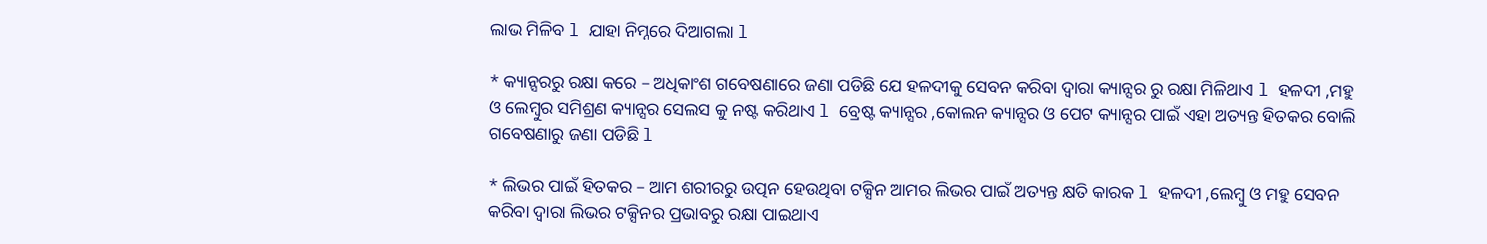ଲାଭ ମିଳିବ l ଯାହା ନିମ୍ନରେ ଦିଆଗଲା l

* କ୍ୟାନ୍ସରରୁ ରକ୍ଷା କରେ – ଅଧିକାଂଶ ଗବେଷଣାରେ ଜଣା ପଡିଛି ଯେ ହଳଦୀକୁ ସେବନ କରିବା ଦ୍ୱାରା କ୍ୟାନ୍ସର ରୁ ରକ୍ଷା ମିଳିଥାଏ l ହଳଦୀ ,ମହୁ ଓ ଲେମ୍ବୁର ସମିଶ୍ରଣ କ୍ୟାନ୍ସର ସେଲସ କୁ ନଷ୍ଟ କରିଥାଏ l ବ୍ରେଷ୍ଟ କ୍ୟାନ୍ସର ,କୋଲନ କ୍ୟାନ୍ସର ଓ ପେଟ କ୍ୟାନ୍ସର ପାଇଁ ଏହା ଅତ୍ୟନ୍ତ ହିତକର ବୋଲି ଗବେଷଣାରୁ ଜଣା ପଡିଛି l

* ଲିଭର ପାଇଁ ହିତକର – ଆମ ଶରୀରରୁ ଉତ୍ପନ ହେଉଥିବା ଟକ୍ସିନ ଆମର ଲିଭର ପାଇଁ ଅତ୍ୟନ୍ତ କ୍ଷତି କାରକ l ହଳଦୀ ,ଲେମ୍ବୁ ଓ ମହୁ ସେବନ କରିବା ଦ୍ୱାରା ଲିଭର ଟକ୍ସିନର ପ୍ରଭାବରୁ ରକ୍ଷା ପାଇଥାଏ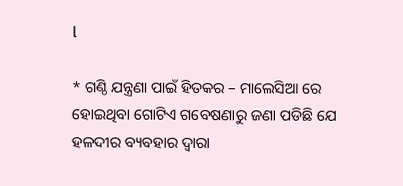l

* ଗଣ୍ଠି ଯନ୍ତ୍ରଣା ପାଇଁ ହିତକର – ମାଲେସିଆ ରେ ହୋଇଥିବା ଗୋଟିଏ ଗବେଷଣାରୁ ଜଣା ପଡିଛି ଯେ ହଳଦୀର ବ୍ୟବହାର ଦ୍ୱାରା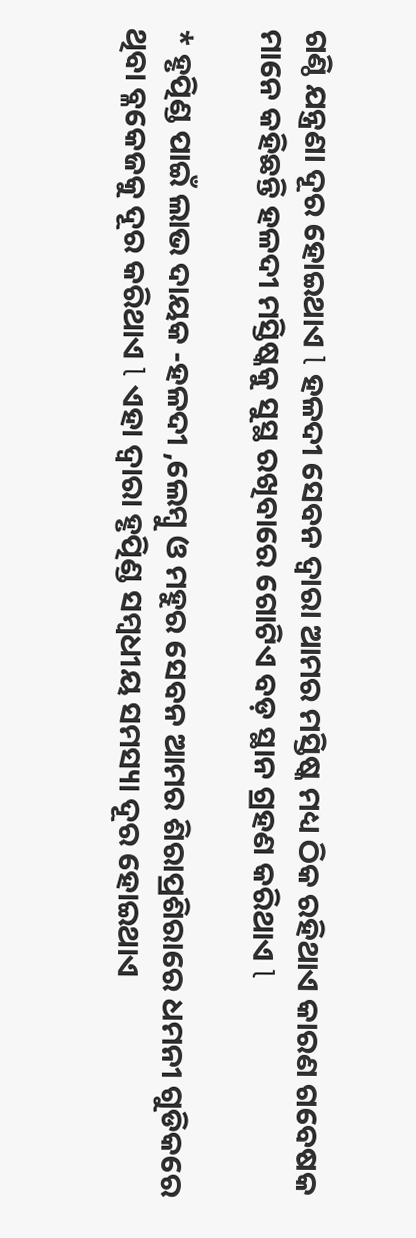ଗଣ୍ଠି ଯନ୍ତ୍ରଣା ଦୂର ହୋଇଥାଏ l ହଳଦୀ ସେବନ ଦ୍ୱାରା ଆମର ମସ୍ତିଷ୍କ ମଧ୍ୟ ଠିକ ରହିଥାଏ କାରଣ ଗବେଷକ ମାନେ କହିଛନ୍ତି ହଳଦୀ ମସ୍ତିଷ୍କକୁ ସୁସ୍ଥ ରଖିବାରେ ଗୋଟିଏ ବଡ଼ ସ୍ଥାନ ଗ୍ରହଣ କରିଥାଏ l

* ହୃତ୍ପିଣ୍ଡ ପାଇଁ ଲାଭ ଦାୟକ -ହଳଦୀ ,ଲେମ୍ବୁ ଓ ମହୁର ସେବନ ଆମର ଶିରାପ୍ରଶିରାରେ ଧମନୀ ଗୁଡିକରେ ଥିବା ବ୍ଳକେଜକୁ ଦୂର କରିଥାଏ l ଏହା ଦ୍ୱାରା ହୃତ୍ପିଣ୍ଡ ସମ୍ବଧୀୟ ସମସ୍ୟା ଦୂର ହୋଇଥାଏ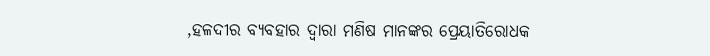,ହଳଦୀର ବ୍ୟବହାର ଦ୍ୱାରା ମଣିଷ ମାନଙ୍କର ପ୍ରେୟାତିରୋଧକ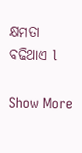କ୍ଷମତା ବଢିଥାଏ l

Show More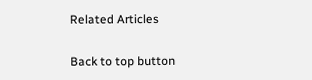Related Articles

Back to top button